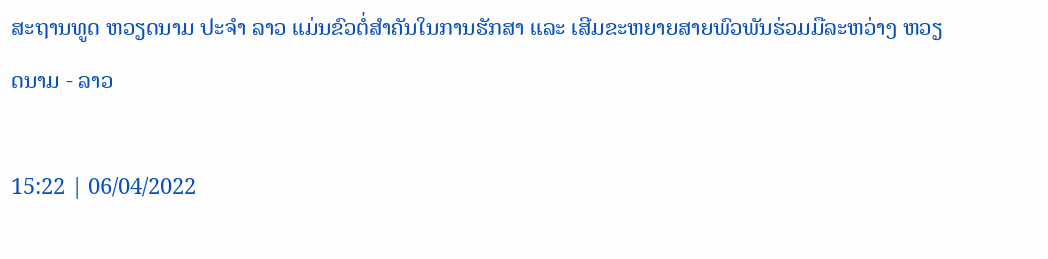ສະຖານທູດ ຫວຽດນາມ ປະຈຳ ລາວ ແມ່ນຂົວຕໍ່ສຳຄັນໃນການຮັກສາ ແລະ ເສີມຂະຫຍາຍສາຍພົວພັນຮ່ວມມືລະຫວ່າງ ຫວຽດນາມ - ລາວ

15:22 | 06/04/2022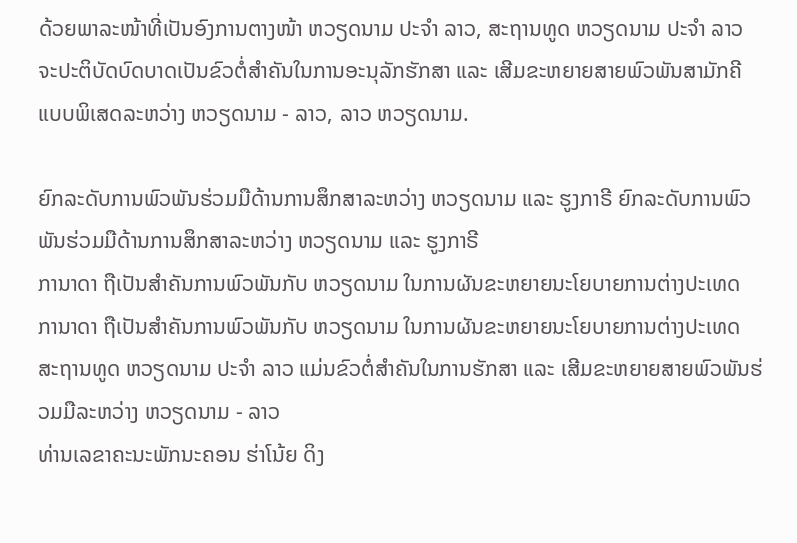ດ້ວຍພາລະໜ້າທີ່ເປັນອົງການຕາງໜ້າ ຫວຽດນາມ ປະຈຳ ລາວ, ສະຖານທູດ ຫວຽດນາມ ປະຈຳ ລາວ ຈະປະຕິບັດບົດບາດເປັນຂົວຕໍ່ສຳຄັນໃນການອະນຸລັກຮັກສາ ແລະ ເສີມຂະຫຍາຍສາຍພົວພັນສາມັກຄີແບບພິເສດລະຫວ່າງ ຫວຽດນາມ - ລາວ, ລາວ ຫວຽດນາມ.

ຍົກລະດັບການພົວພັນຮ່ວມມືດ້ານການສຶກສາລະຫວ່າງ ຫວຽດນາມ ແລະ ຮູງກາຣີ ຍົກລະດັບການພົວພັນຮ່ວມມືດ້ານການສຶກສາລະຫວ່າງ ຫວຽດນາມ ແລະ ຮູງກາຣີ
ການາດາ ຖືເປັນສຳຄັນການພົວພັນກັບ ຫວຽດນາມ ໃນການຜັນຂະຫຍາຍນະໂຍບາຍການຕ່າງປະເທດ ການາດາ ຖືເປັນສຳຄັນການພົວພັນກັບ ຫວຽດນາມ ໃນການຜັນຂະຫຍາຍນະໂຍບາຍການຕ່າງປະເທດ
ສະຖານທູດ ຫວຽດນາມ ປະຈຳ ລາວ ແມ່ນຂົວຕໍ່ສຳຄັນໃນການຮັກສາ ແລະ ເສີມຂະຫຍາຍສາຍພົວພັນຮ່ວມມືລະຫວ່າງ ຫວຽດນາມ - ລາວ
ທ່ານເລຂາຄະນະພັກນະຄອນ ຮ່າໂນ້ຍ ດິງ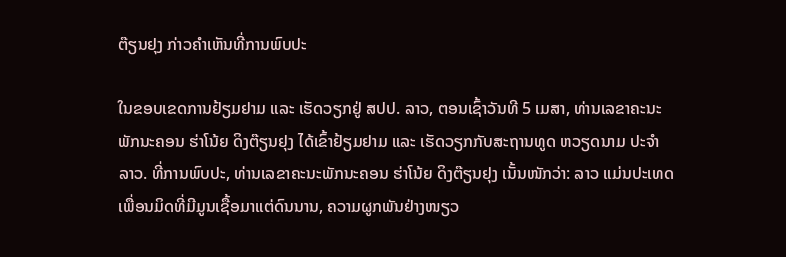ຕ໊ຽນຢຸງ ກ່າວຄຳເຫັນທີ່ການພົບປະ

ໃນຂອບເຂດການຢ້ຽມຢາມ ແລະ ເຮັດວຽກຢູ່ ສປປ. ລາວ, ຕອນເຊົ້າວັນທີ 5 ເມສາ, ທ່ານເລຂາຄະນະພັກນະຄອນ ຮ່າໂນ້ຍ ດິງຕ໊ຽນຢຸງ ໄດ້ເຂົ້າຢ້ຽມຢາມ ແລະ ເຮັດວຽກກັບສະຖານທູດ ຫວຽດນາມ ປະຈຳ ລາວ. ທີ່ການພົບປະ, ທ່ານເລຂາຄະນະພັກນະຄອນ ຮ່າໂນ້ຍ ດິງຕ໊ຽນຢຸງ ເນັ້ນໜັກວ່າ: ລາວ ແມ່ນປະເທດເພື່ອນມິດທີ່ມີມູນເຊື້ອມາແຕ່ດົນນານ, ຄວາມຜູກພັນຢ່າງໜຽວ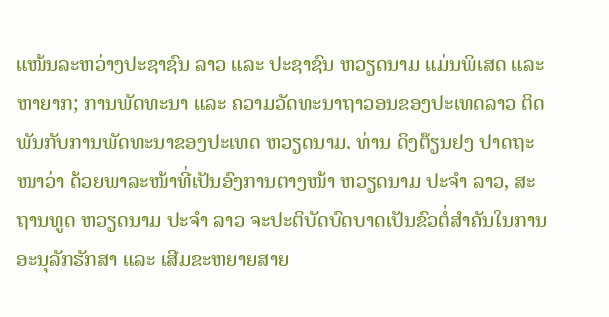ແໜ້ນລະຫວ່າງປະຊາຊົນ ລາວ ແລະ ປະຊາຊົນ ຫວຽດນາມ ແມ່ນພິເສດ ແລະ ຫາຍາກ; ການພັດທະນາ ແລະ ຄວາມວັດທະນາຖາວອນຂອງປະເທດລາວ ຕິດພັນກັບການພັດທະນາຂອງປະເທດ ຫວຽດນາມ. ທ່ານ ດິງຕ໊ຽນຢງ ປາດຖະໜາວ່າ ດ້ວຍພາລະໜ້າທີ່ເປັນອົງການຕາງໜ້າ ຫວຽດນາມ ປະຈຳ ລາວ, ສະຖານທູດ ຫວຽດນາມ ປະຈຳ ລາວ ຈະປະຕິບັດບົດບາດເປັນຂົວຕໍ່ສຳຄັນໃນການອະນຸລັກຮັກສາ ແລະ ເສີມຂະຫຍາຍສາຍ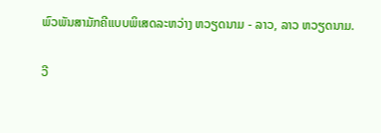ພົວພັນສາມັກຄີແບບພິເສດລະຫວ່າງ ຫວຽດນາມ - ລາວ, ລາວ ຫວຽດນາມ.

ວີ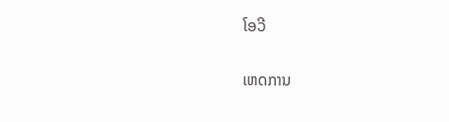ໂອວີ

ເຫດການ